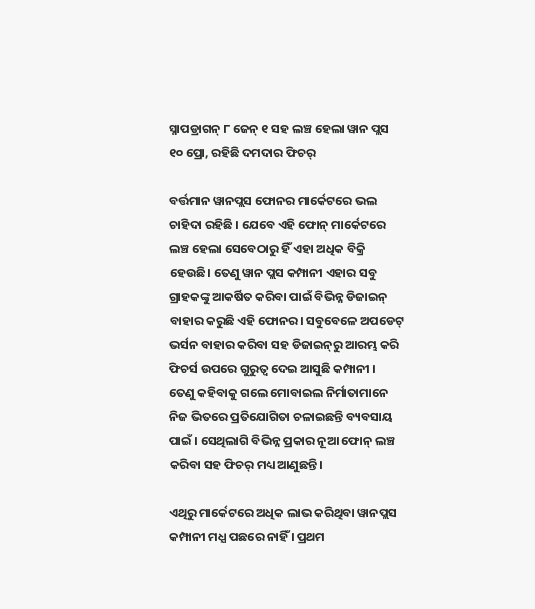ସ୍ନାପଡ୍ରାଗନ୍ ୮ ଜେନ୍ ୧ ସହ ଲଞ୍ଚ ହେଲା ୱାନ ପ୍ଲସ ୧୦ ପ୍ରୋ, ରହିଛି ଦମଦାର ଫିଚର୍

ବର୍ତ୍ତମାନ ୱାନପ୍ଲସ ଫୋନର ମାର୍କେଟରେ ଭଲ ଚାହିଦା ରହିଛି । ଯେବେ ଏହି ଫୋନ୍ ମାର୍କେଟରେ ଲଞ୍ଚ ହେଲା ସେବେଠାରୁ ହିଁ ଏହା ଅଧିକ ବିକ୍ରି ହେଉଛି। ତେଣୁ ୱାନ ପ୍ଲସ କମ୍ପାନୀ ଏହାର ସବୁ ଗ୍ରାହକଙ୍କୁ ଆକର୍ଷିତ କରିବା ପାଇଁ ବିଭିନ୍ନ ଡିଜାଇନ୍ ବାହାର କରୁଛି ଏହି ଫୋନର। ସବୁବେଳେ ଅପଡେଟ୍‌ ଭର୍ସନ ବାହାର କରିବା ସହ ଡିଜାଇନ୍‌ରୁ ଆରମ୍ଭ କରି ଫିଚର୍ସ ଉପରେ ଗୁରୁତ୍ୱ ଦେଇ ଆସୁଛି କମ୍ପାନୀ । ତେଣୁ କହିବାକୁ ଗଲେ ମୋବାଇଲ ନିର୍ମାତାମାନେ ନିଜ ଭିତରେ ପ୍ରତିଯୋଗିତା ଚଳାଇଛନ୍ତି ବ୍ୟବସାୟ ପାଇଁ । ସେଥିଲାଗି ବିଭିନ୍ନ ପ୍ରକାର ନୂଆ ଫୋନ୍ ଲଞ୍ଚ କରିବା ସହ ଫିଚର୍ ମଧ୍ୟ ଆଣୁଛନ୍ତି।

ଏଥିରୁ ମାର୍କେଟରେ ଅଧିକ ଲାଭ କରିଥିବା ୱାନପ୍ଲସ କମ୍ପାନୀ ମଧ୍ଯ ପଛରେ ନାହିଁ । ପ୍ରଥମ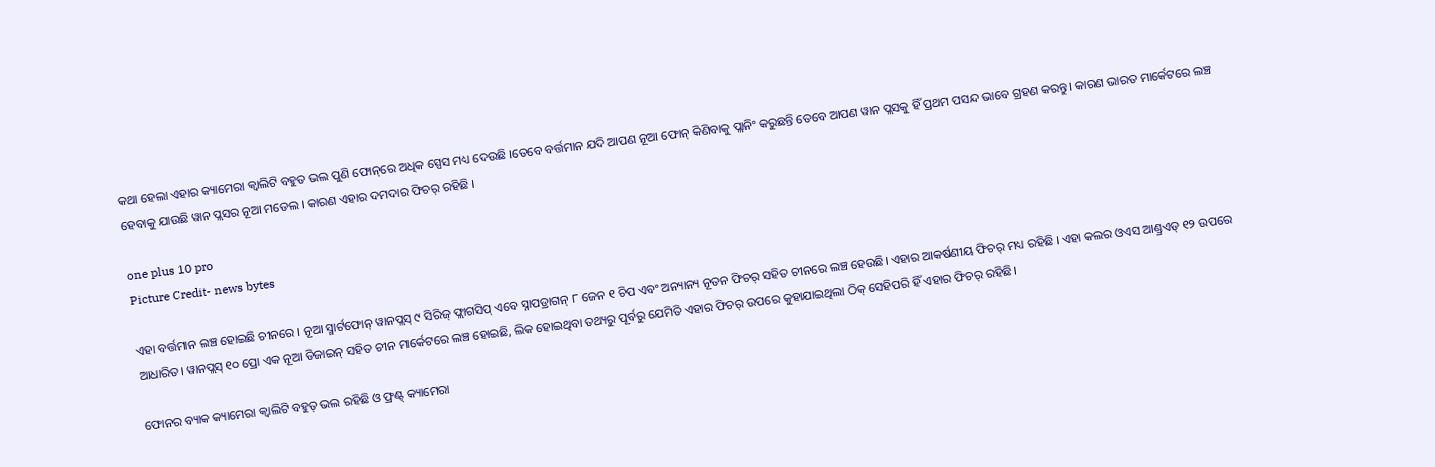କଥା ହେଲା ଏହାର କ୍ୟାମେରା କ୍ୱାଲିଟି ବହୁତ ଭଲ ପୁଣି ଫୋନ୍‌ରେ ଅଧିକ ସ୍ପେସ ମଧ୍ୟ ଦେଉଛି ।ତେବେ ବର୍ତ୍ତମାନ ଯଦି ଆପଣ ନୂଆ ଫୋନ୍ କିଣିବାକୁ ପ୍ଲାନିଂ କରୁଛନ୍ତି ତେବେ ଆପଣ ୱାନ ପ୍ଲସକୁ ହିଁ ପ୍ରଥମ ପସନ୍ଦ ଭାବେ ଗ୍ରହଣ କରନ୍ତୁ। କାରଣ ଭାରତ ମାର୍କେଟରେ ଲଞ୍ଚ ହେବାକୁ ଯାଉଛି ୱାନ ପ୍ଲସର ନୂଆ ମଡେଲ । କାରଣ ଏହାର ଦମଦାର ଫିଚର୍ ରହିଛି ।

one plus 10 pro
Picture Credit- news bytes

ଏହା ବର୍ତ୍ତମାନ ଲଞ୍ଚ ହୋଇଛି ଚୀନରେ । ନୂଆ ସ୍ମାର୍ଟଫୋନ୍ ୱାନପ୍ଲସ୍ ୯ ସିରିଜ୍ ଫ୍ଲାଗସିପ୍ ଏବେ ସ୍ନାପଡ୍ରାଗନ୍ ୮ ଜେନ ୧ ଚିପ ଏବଂ ଅନ୍ୟାନ୍ୟ ନୂତନ ଫିଚର୍ ସହିତ ଚୀନରେ ଲଞ୍ଚ ହେଉଛି। ଏହାର ଆକର୍ଷଣୀୟ ଫିଚର୍ ମଧ୍ୟ ରହିଛି । ଏହା କଲର ଓଏସ ଆଣ୍ଡ୍ରଏଡ୍ ୧୨ ଉପରେ ଆଧାରିତ। ୱାନପ୍ଲସ୍ ୧୦ ପ୍ରୋ ଏକ ନୂଆ ଡିଜାଇନ୍ ସହିତ ଚୀନ ମାର୍କେଟରେ ଲଞ୍ଚ ହୋଇଛି, ଲିକ ହୋଇଥିବା ତଥ୍ୟରୁ ପୂର୍ବରୁ ଯେମିତି ଏହାର ଫିଚର୍ ଉପରେ କୁହାଯାଇଥିଲା ଠିକ୍ ସେହିପରି ହିଁ ଏହାର ଫିଚର୍ ରହିଛି।

ଫୋନର ବ୍ୟାକ କ୍ୟାମେରା କ୍ୱାଲିଟି ବହୁତ୍ ଭଲ ରହିଛି ଓ ଫ୍ରଣ୍ଟ୍ କ୍ୟାମେରା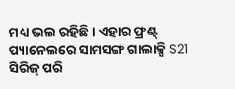ମଧ୍ୟ ଭଲ ରହିଛି। ଏହାର ଫ୍ରଣ୍ଟ୍ ପ୍ୟାନେଲରେ ସାମସଙ୍ଗ ଗାଲାକ୍ସି S21 ସିରିଜ୍ ପରି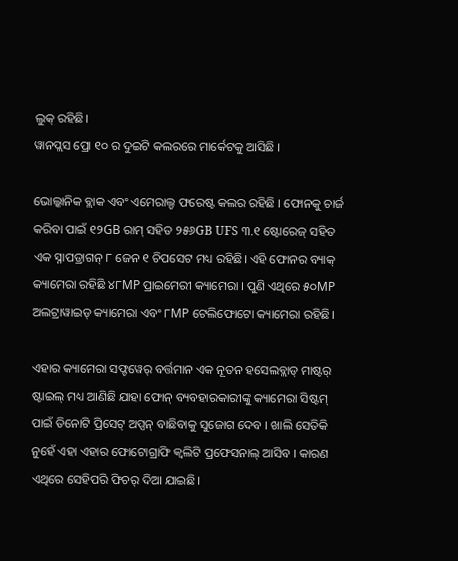ଲୁକ୍ ରହିଛି।
ୱାନପ୍ଲସ ପ୍ରୋ ୧୦ ର ଦୁଇଟି କଲରରେ ମାର୍କେଟକୁ ଆସିଛି ।

ଭୋଲ୍କାନିକ ବ୍ଲାକ ଏବଂ ଏମେରାଲ୍ଡ ଫରେଷ୍ଟ କଲର ରହିଛି । ଫୋନକୁ ଚାର୍ଜ କରିବା ପାଇଁ ୧୨GB ରାମ୍ ସହିତ ୨୫୬GB UFS ୩.୧ ଷ୍ଟୋରେଜ୍ ସହିତ ଏକ ସ୍ନାପଡ୍ରାଗନ୍ ୮ ଜେନ ୧ ଚିପସେଟ ମଧ୍ୟ ରହିଛି। ଏହି ଫୋନର ବ୍ୟାକ୍ କ୍ୟାମେରା ରହିଛି ୪୮MP ପ୍ରାଇମେରୀ କ୍ୟାମେରା । ପୁଣି ଏଥିରେ ୫୦MP ଅଲଟ୍ରାୱାଇଡ୍ କ୍ୟାମେରା ଏବଂ ୮MP ଟେଲିଫୋଟୋ କ୍ୟାମେରା ରହିଛି।

ଏହାର କ୍ୟାମେରା ସଫ୍ଟୱେର୍ ବର୍ତ୍ତମାନ ଏକ ନୂତନ ହସେଲବ୍ଲାଡ୍ ମାଷ୍ଟର୍ ଷ୍ଟାଇଲ୍ ମଧ୍ୟ ଆଣିଛି ଯାହା ଫୋନ୍ ବ୍ୟବହାରକାରୀଙ୍କୁ କ୍ୟାମେରା ସିଷ୍ଟମ୍ ପାଇଁ ତିନୋଟି ପ୍ରିସେଟ୍ ଅପ୍ସନ୍ ବାଛିବାକୁ ସୁଜୋଗ ଦେବ । ଖାଲି ସେତିକି ନୁହେଁ ଏହା ଏହାର ଫୋଟୋଗ୍ରାଫି କ୍ବଲିଟି ପ୍ରଫେସନାଲ୍ ଆସିବ । କାରଣ ଏଥିରେ ସେହିପରି ଫିଚର୍ ଦିଆ ଯାଇଛି।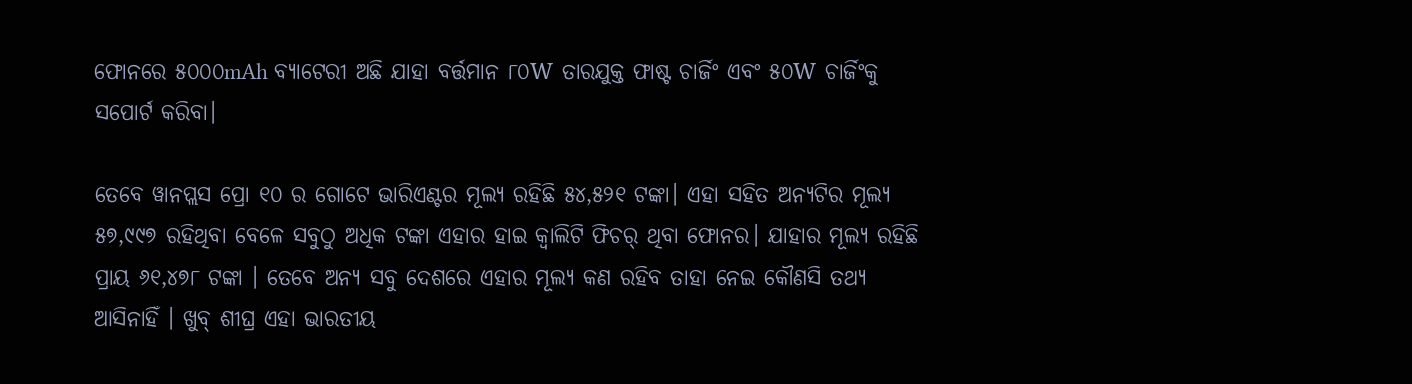ଫୋନରେ ୫୦୦୦mAh ବ୍ୟାଟେରୀ ଅଛି ଯାହା ବର୍ତ୍ତମାନ ୮୦W ତାରଯୁକ୍ତ ଫାଷ୍ଟ ଚାର୍ଜିଂ ଏବଂ ୫୦W ଚାର୍ଜିଂକୁ ସପୋର୍ଟ କରିବା।

ତେବେ ୱାନପ୍ଲସ ପ୍ରୋ ୧୦ ର ଗୋଟେ ଭାରିଏଣ୍ଟର ମୂଲ୍ୟ ରହିଛି ୫୪,୫୨୧ ଟଙ୍କା। ଏହା ସହିତ ଅନ୍ୟଟିର ମୂଲ୍ୟ ୫୭,୯୯୭ ରହିଥିବା ବେଳେ ସବୁଠୁ ଅଧିକ ଟଙ୍କା ଏହାର ହାଇ କ୍ୱାଲିଟି ଫିଚର୍ ଥିବା ଫୋନର। ଯାହାର ମୂଲ୍ୟ ରହିଛି ପ୍ରାୟ ୬୧,୪୭୮ ଟଙ୍କା । ତେବେ ଅନ୍ୟ ସବୁ ଦେଶରେ ଏହାର ମୂଲ୍ୟ କଣ ରହିବ ତାହା ନେଇ କୌଣସି ତଥ୍ୟ ଆସିନାହିଁ । ଖୁବ୍ ଶୀଘ୍ର ଏହା ଭାରତୀୟ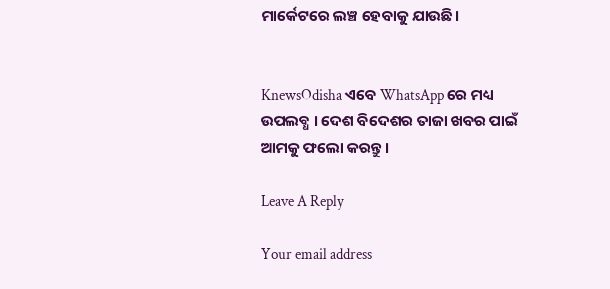ମାର୍କେଟରେ ଲଞ୍ଚ ହେବାକୁ ଯାଉଛି।


KnewsOdisha ଏବେ WhatsApp ରେ ମଧ୍ୟ ଉପଲବ୍ଧ । ଦେଶ ବିଦେଶର ତାଜା ଖବର ପାଇଁ ଆମକୁ ଫଲୋ କରନ୍ତୁ ।

Leave A Reply

Your email address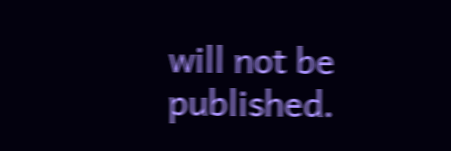will not be published.